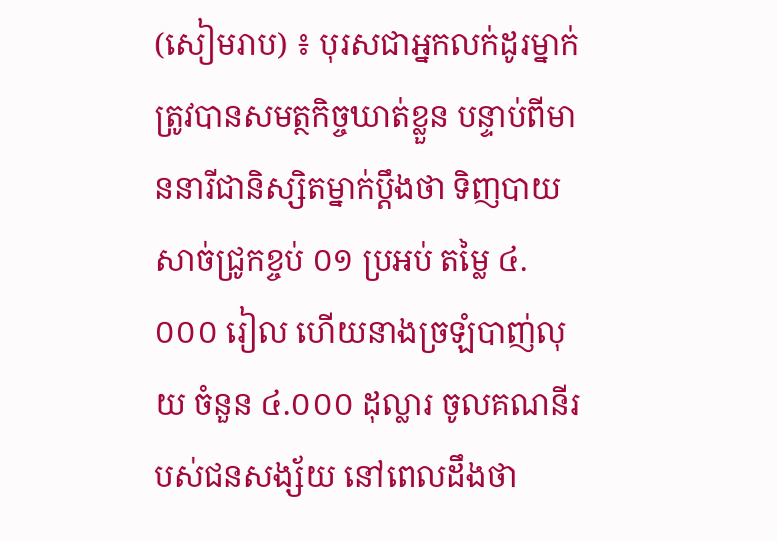(សៀមរាប) ៖ បុរសជាអ្នកលក់ដូរម្នាក់ ត្រូវបានសមត្ថកិច្ចឃាត់ខ្លួន បន្ទាប់ពីមាននារីជានិស្សិតម្នាក់ប្តឹងថា ទិញបាយសាច់ជ្រូកខ្ចប់ ០១ ប្រអប់ តម្លៃ ៤.០០០ រៀល ហើយនាងច្រឡំបាញ់លុយ ចំនួន ៤.០០០ ដុល្លារ ចូលគណនីរបស់ជនសង្ស័យ នៅពេលដឹងថា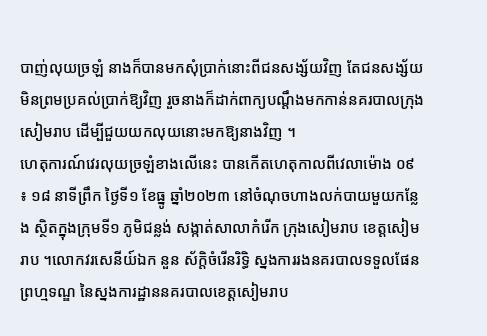បាញ់លុយច្រឡំ នាងក៏បានមកសុំប្រាក់នោះពីជនសង្ស័យវិញ តែជនសង្ស័យមិនព្រមប្រគល់ប្រាក់ឱ្យវិញ រួចនាងក៏ដាក់ពាក្យបណ្តឹងមកកាន់នគរបាលក្រុងសៀមរាប ដើម្បីជួយយកលុយនោះមកឱ្យនាងវិញ ។
ហេតុការណ៍វេរលុយច្រឡំខាងលើនេះ បានកើតហេតុកាលពីវេលាម៉ោង ០៩ ៖ ១៨ នាទីព្រឹក ថ្ងៃទី១ ខែធ្នូ ឆ្នាំ២០២៣ នៅចំណុចហាងលក់បាយមួយកន្លែង ស្ថិតក្នុងក្រុមទី១ ភូមិជន្លង់ សង្កាត់សាលាកំរើក ក្រុងសៀមរាប ខេត្តសៀមរាប ។លោកវរសេនីយ៍ឯក នួន ស័ក្តិចំរើនរិទ្ធិ ស្នងការរងនគរបាលទទួលផែនព្រហ្មទណ្ឌ នៃស្នងការដ្ឋាននគរបាលខេត្តសៀមរាប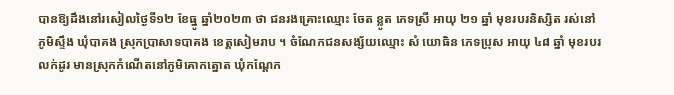បានឱ្យដឹងនៅរសៀលថ្ងៃទី១២ ខែធ្នូ ឆ្នាំ២០២៣ ថា ជនរងគ្រោះឈ្មោះ ចែត ខ្លូត ភេទស្រី អាយុ ២១ ឆ្នាំ មុខរបរនិស្សិត រស់នៅភូមិស្ទឹង ឃុំបាគង ស្រុកប្រាសាទបាគង ខេត្តសៀមរាប ។ ចំណែកជនសង្ស័យឈ្មោះ សំ យោធិន ភេទប្រុស អាយុ ៤៨ ឆ្នាំ មុខរបរលក់ដូរ មានស្រុកកំណើតនៅភូមិគោកត្នោត ឃុំកណ្តែក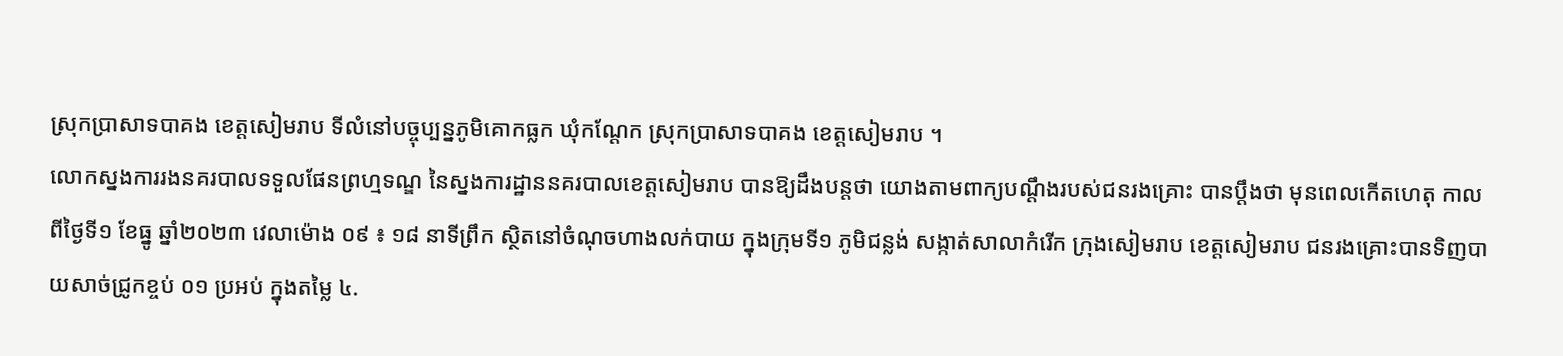ស្រុកប្រាសាទបាគង ខេត្តសៀមរាប ទីលំនៅបច្ចុប្បន្នភូមិគោកធ្លក ឃុំកណ្តែក ស្រុកប្រាសាទបាគង ខេត្តសៀមរាប ។
លោកស្នងការរងនគរបាលទទួលផែនព្រហ្មទណ្ឌ នៃស្នងការដ្ឋាននគរបាលខេត្តសៀមរាប បានឱ្យដឹងបន្តថា យោងតាមពាក្យបណ្តឹងរបស់ជនរងគ្រោះ បានប្តឹងថា មុនពេលកើតហេតុ កាលពីថ្ងៃទី១ ខែធ្នូ ឆ្នាំ២០២៣ វេលាម៉ោង ០៩ ៖ ១៨ នាទីព្រឹក ស្ថិតនៅចំណុចហាងលក់បាយ ក្នុងក្រុមទី១ ភូមិជន្លង់ សង្កាត់សាលាកំរើក ក្រុងសៀមរាប ខេត្តសៀមរាប ជនរងគ្រោះបានទិញបាយសាច់ជ្រូកខ្ចប់ ០១ ប្រអប់ ក្នុងតម្លៃ ៤.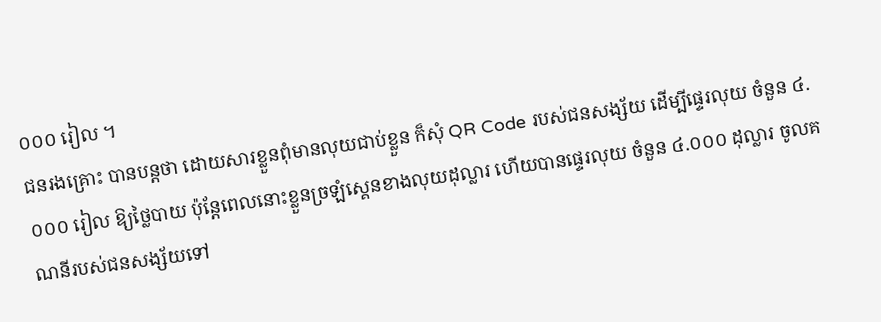០០០ រៀល ។
ជនរងគ្រោះ បានបន្តថា ដោយសារខ្លួនពុំមានលុយជាប់ខ្លួន ក៏សុំ QR Code របស់ជនសង្ស័យ ដើម្បីផ្ទេរលុយ ចំនួន ៤.០០០ រៀល ឱ្យថ្លៃបាយ ប៉ុន្តែពេលនោះខ្លួនច្រឡំស្គេនខាងលុយដុល្លារ ហើយបានផ្ទេរលុយ ចំនួន ៤.០០០ ដុល្លារ ចូលគណនីរបស់ជនសង្ស័យទៅ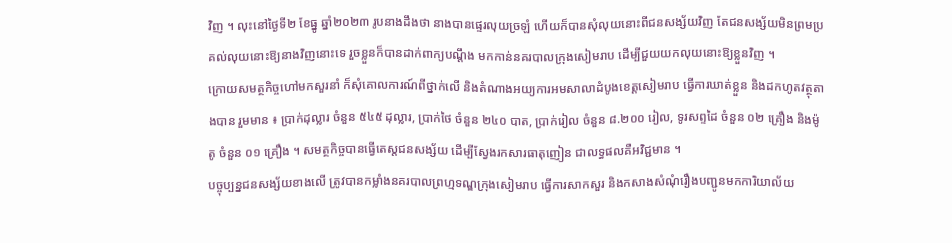វិញ ។ លុះនៅថ្ងៃទី២ ខែធ្នូ ឆ្នាំ២០២៣ រូបនាងដឹងថា នាងបានផ្ទេរលុយច្រឡំ ហើយក៏បានសុំលុយនោះពីជនសង្ស័យវិញ តែជនសង្ស័យមិនព្រមប្រគល់លុយនោះឱ្យនាងវិញនោះទេ រួចខ្លួនក៏បានដាក់ពាក្យបណ្តឹង មកកាន់នគរបាលក្រុងសៀមរាប ដើម្បីជួយយកលុយនោះឱ្យខ្លួនវិញ ។
ក្រោយសមត្ថកិច្ចហៅមកសួរនាំ ក៏សុំគោលការណ៍ពីថ្នាក់លើ និងតំណាងអយ្យការអមសាលាដំបូងខេត្តសៀមរាប ធ្វើការឃាត់ខ្លួន និងដកហូតវត្ថុតាងបាន រួមមាន ៖ ប្រាក់ដុល្លារ ចំនួន ៥៤៥ ដុល្លារ, ប្រាក់ថៃ ចំនួន ២៤០ បាត, ប្រាក់រៀល ចំនួន ៨.២០០ រៀល, ទូរសព្ទដៃ ចំនួន ០២ គ្រឿង និងម៉ូតូ ចំនួន ០១ គ្រឿង ។ សមត្ថកិច្ចបានធ្វើតេស្តជនសង្ស័យ ដើម្បីស្វែងរកសារធាតុញៀន ជាលទ្ធផលគឺអវិជ្ជមាន ។
បច្ចុប្បន្នជនសង្ស័យខាងលើ ត្រូវបានកម្លាំងនគរបាលព្រហ្មទណ្ឌក្រុងសៀមរាប ធ្វើការសាកសួរ និងកសាងសំណុំរឿងបញ្ជូនមកការិយាល័យ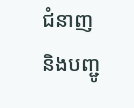ជំនាញ និងបញ្ជូ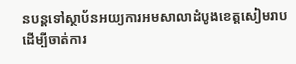នបន្តទៅស្ថាប័នអយ្យការអមសាលាដំបូងខេត្តសៀមរាប ដើម្បីចាត់ការ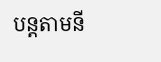បន្តតាមនី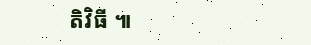តិវិធី ៕